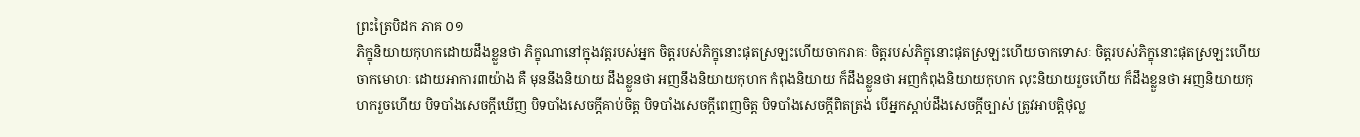ព្រះត្រៃបិដក ភាគ ០១
ភិក្ខុនិយាយកុហកដោយដឹងខ្លួនថា ភិក្ខុណានៅក្នុងវត្តរបស់អ្នក ចិត្តរបស់ភិក្ខុនោះផុតស្រឡះហើយចាករាគៈ ចិត្តរបស់ភិក្ខុនោះផុតស្រឡះហើយចាកទោសៈ ចិត្តរបស់ភិក្ខុនោះផុតស្រឡះហើយចាកមោហៈ ដោយអាការ៣យ៉ាង គឺ មុននឹងនិយាយ ដឹងខ្លួនថា អញនឹងនិយាយកុហក កំពុងនិយាយ ក៏ដឹងខ្លួនថា អញកំពុងនិយាយកុហក លុះនិយាយរួចហើយ ក៏ដឹងខ្លួនថា អញនិយាយកុហករួចហើយ បិទបាំងសេចក្តីឃើញ បិទបាំងសេចក្តីគាប់ចិត្ត បិទបាំងសេចក្តីពេញចិត្ត បិទបាំងសេចក្តីពិតត្រង់ បើអ្នកស្តាប់ដឹងសេចក្តីច្បាស់ ត្រូវអាបត្តិថុល្ល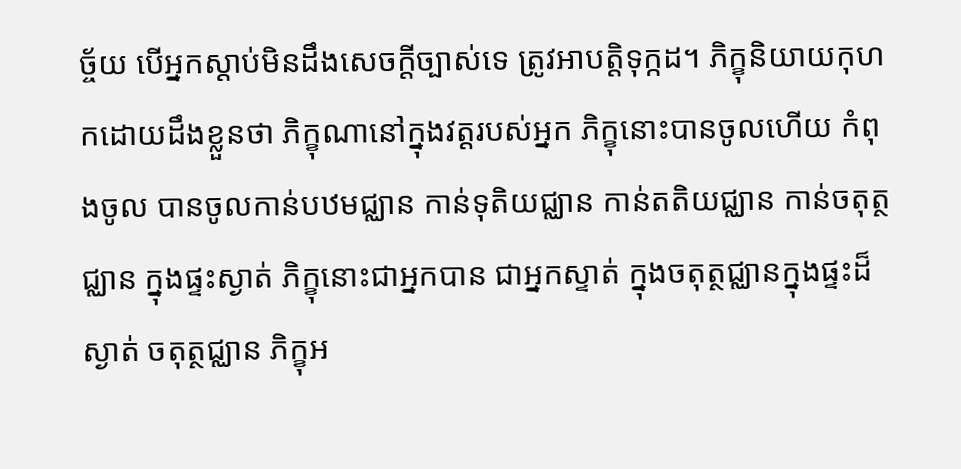ច្ច័យ បើអ្នកស្តាប់មិនដឹងសេចក្តីច្បាស់ទេ ត្រូវអាបត្តិទុក្កដ។ ភិក្ខុនិយាយកុហកដោយដឹងខ្លួនថា ភិក្ខុណានៅក្នុងវត្តរបស់អ្នក ភិក្ខុនោះបានចូលហើយ កំពុងចូល បានចូលកាន់បឋមជ្ឈាន កាន់ទុតិយជ្ឈាន កាន់តតិយជ្ឈាន កាន់ចតុត្ថជ្ឈាន ក្នុងផ្ទះស្ងាត់ ភិក្ខុនោះជាអ្នកបាន ជាអ្នកស្ទាត់ ក្នុងចតុត្ថជ្ឈានក្នុងផ្ទះដ៏ស្ងាត់ ចតុត្ថជ្ឈាន ភិក្ខុអ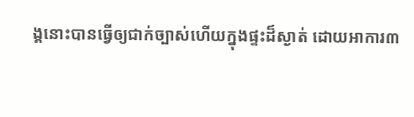ង្គនោះបានធ្វើឲ្យជាក់ច្បាស់ហើយក្នុងផ្ទះដ៏ស្ងាត់ ដោយអាការ៣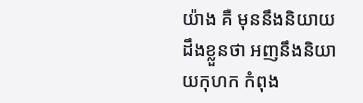យ៉ាង គឺ មុននឹងនិយាយ ដឹងខ្លួនថា អញនឹងនិយាយកុហក កំពុង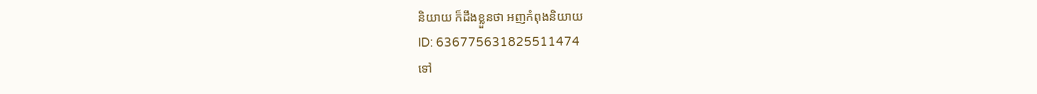និយាយ ក៏ដឹងខ្លួនថា អញកំពុងនិយាយ
ID: 636775631825511474
ទៅ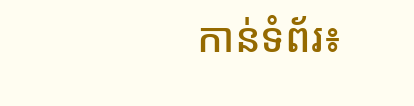កាន់ទំព័រ៖